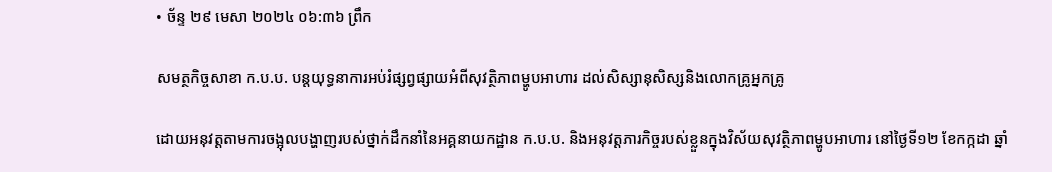• ច័ន្ទ ២៩ មេសា ២០២៤ ០៦:៣៦ ព្រឹក

សមត្ថកិច្ចសាខា ក.ប.ប. បន្តយុទ្ធនាការអប់រំផ្សព្វផ្សាយអំពីសុវត្ថិភាពម្ហូបអាហារ ដល់សិស្សានុសិស្សនិងលោកគ្រូអ្នកគ្រូ

ដោយអនុវត្តតាមការចង្អុលបង្ហាញរបស់ថ្នាក់ដឹកនាំនៃអគ្គនាយកដ្ឋាន ក.ប.ប. និងអនុវត្តភារកិច្ចរបស់ខ្លួនក្នុងវិស័យសុវត្ថិភាពម្ហូបអាហារ នៅថ្ងៃទី១២ ខែកក្កដា ឆ្នាំ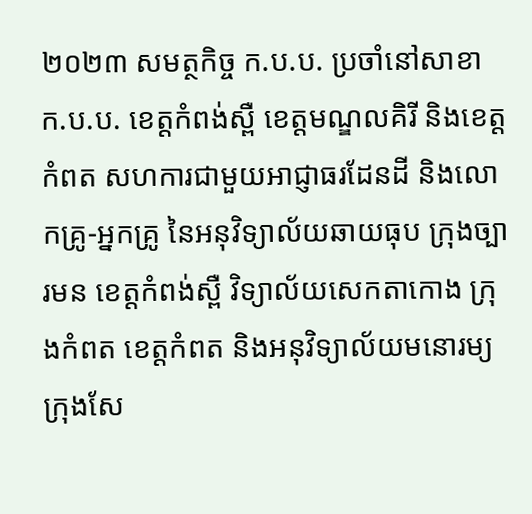២០២៣ សមត្ថកិច្ច ក.ប.ប. ប្រចាំនៅសាខា ក.ប.ប. ខេត្តកំពង់ស្ពឺ ខេត្តមណ្ឌលគិរី និងខេត្តកំពត សហការជាមួយអាជ្ញាធរដែនដី និងលោកគ្រូ-អ្នកគ្រូ នៃអនុវិទ្យាល័យឆាយធុប ក្រុងច្បារមន ខេត្តកំពង់ស្ពឺ វិទ្យាល័យសេកតាកោង ក្រុងកំពត ខេត្តកំពត និងអនុវិទ្យាល័យមនោរម្យ ក្រុងសែ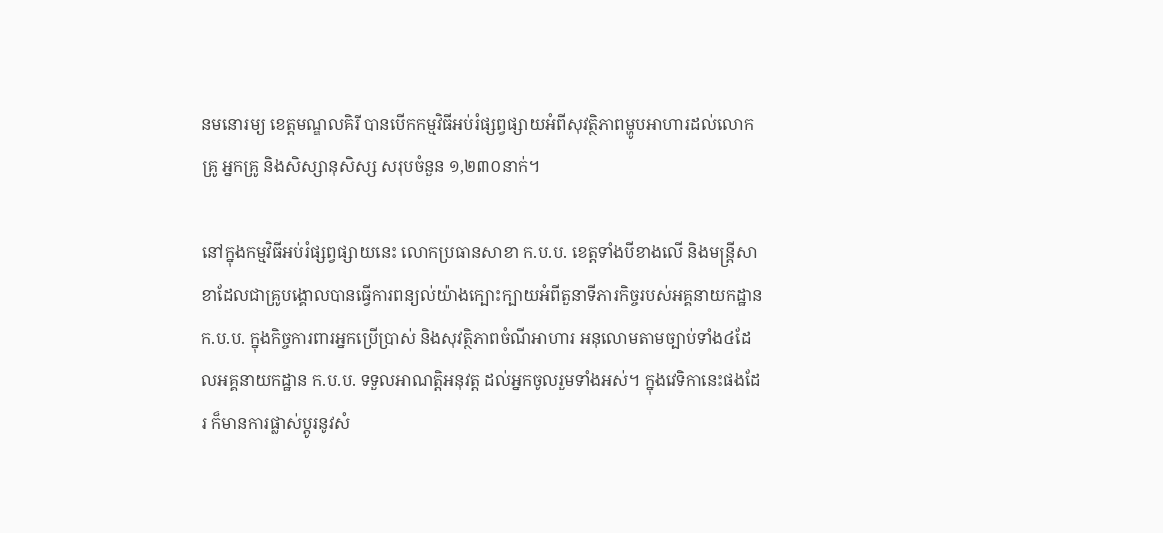នមនោរម្យ ខេត្តមណ្ឌលគិរី បានបើកកម្មវិធីអប់រំផ្សព្វផ្សាយអំពីសុវត្ថិភាពម្ហូបអាហារដល់លោកគ្រូ អ្នកគ្រូ និងសិស្សានុសិស្ស សរុបចំនួន ១,២៣០នាក់។

នៅក្នុងកម្មវិធីអប់រំផ្សព្វផ្សាយនេះ លោកប្រធានសាខា ក.ប.ប. ខេត្តទាំងបីខាងលើ និងមន្ត្រីសាខាដែលជាគ្រូបង្គោលបានធ្វើការពន្យល់យ៉ាងក្បោះក្បាយអំពីតួនាទីភារកិច្ចរបស់អគ្គនាយកដ្ឋាន ក.ប.ប. ក្នុងកិច្ចការពារអ្នកប្រើប្រាស់ និងសុវត្ថិភាពចំណីអាហារ អនុលោមតាមច្បាប់ទាំង៤ដែលអគ្គនាយកដ្ឋាន ក.ប.ប. ទទួលអាណត្តិអនុវត្ត ដល់អ្នកចូលរួមទាំងអស់។ ក្នុងវេទិកានេះផងដែរ ក៏មានការផ្លាស់ប្តូរនូវសំ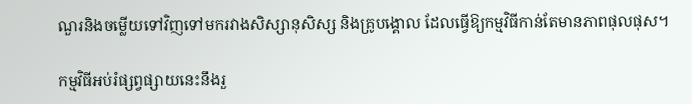ណួរនិងចម្លើយទៅវិញទៅមករវាងសិស្សានុសិស្ស និងគ្រូបង្គោល ដែលធ្វើឱ្យកម្មវិធីកាន់តែមានភាពផុលផុស។

កម្មវិធីអប់រំផ្សព្វផ្សាយនេះនឹងរួ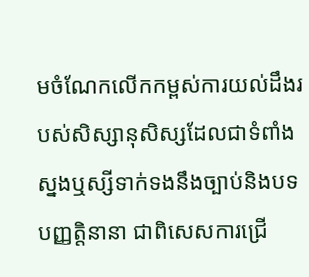មចំណែកលើកកម្ពស់ការយល់ដឹងរបស់សិស្សានុសិស្សដែលជាទំពាំងស្នងឬស្សីទាក់ទងនឹងច្បាប់និងបទបញ្ញត្តិនានា ជាពិសេសការជ្រើ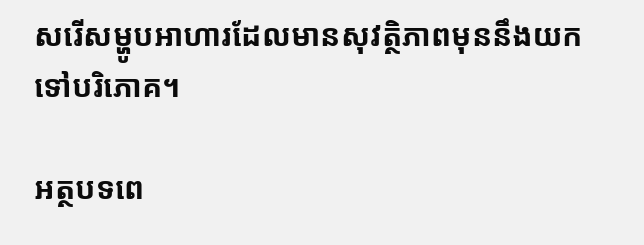សរើសម្ហូបអាហារដែលមានសុវត្ថិភាពមុននឹងយកទៅបរិភោគ។

អត្ថបទពេ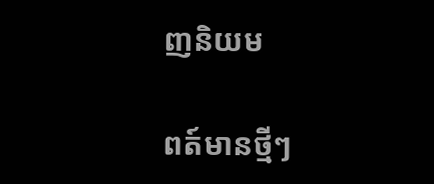ញនិយម

ពត៍មានថ្មីៗ